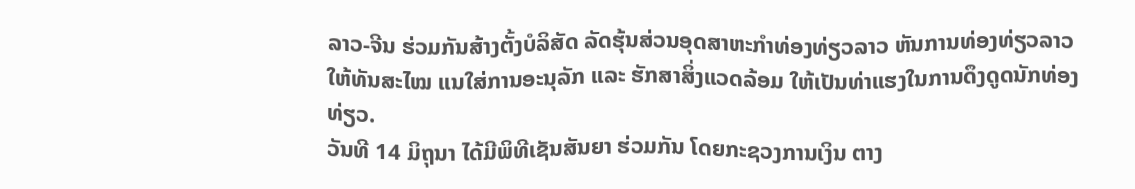ລາວ-ຈີນ ຮ່ວມກັນສ້າງຕັ້ງບໍລິສັດ ລັດຮຸ້ນສ່ວນອຸດສາຫະກຳທ່ອງທ່ຽວລາວ ຫັນການທ່ອງທ່ຽວລາວ ໃຫ້ທັນສະໄໝ ແນໃສ່ການອະນຸລັກ ແລະ ຮັກສາສິ່ງແວດລ້ອມ ໃຫ້ເປັນທ່າແຮງໃນການດຶງດູດນັກທ່ອງທ່ຽວ.
ວັນທີ 14 ມິຖຸນາ ໄດ້ມີພິທີເຊັນສັນຍາ ຮ່ວມກັນ ໂດຍກະຊວງການເງິນ ຕາງ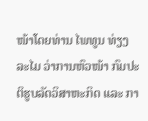ໜ້າໂດຍທ່ານ ໄພທູນ ທ່ຽງລະໄມ ວ່າການຫົວໜ້າ ກົມປະຕິຮູບລັດວິສາຫະກິດ ແລະ ກາ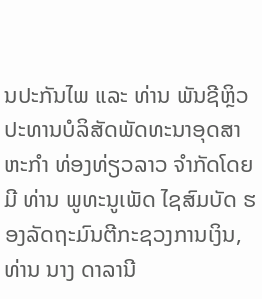ນປະກັນໄພ ແລະ ທ່ານ ພັນຊີຫຼິວ ປະທານບໍລິສັດພັດທະນາອຸດສາຫະກຳ ທ່ອງທ່ຽວລາວ ຈໍາກັດໂດຍມີ ທ່ານ ພູທະນູເພັດ ໄຊສົມບັດ ຮອງລັດຖະມົນຕີກະຊວງການເງິນ, ທ່ານ ນາງ ດາລານີ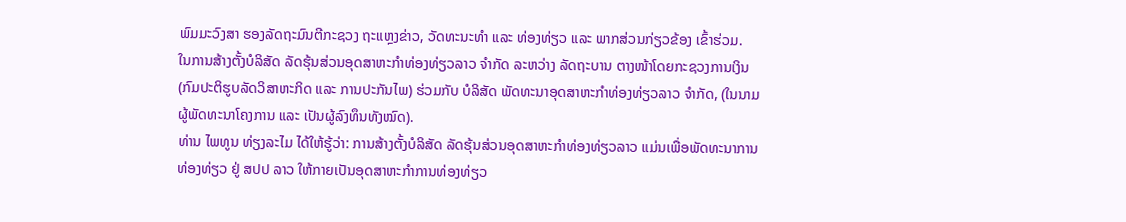ພົມມະວົງສາ ຮອງລັດຖະມົນຕີກະຊວງ ຖະແຫຼງຂ່າວ, ວັດທະນະທຳ ແລະ ທ່ອງທ່ຽວ ແລະ ພາກສ່ວນກ່ຽວຂ້ອງ ເຂົ້າຮ່ວມ.
ໃນການສ້າງຕັ້ງບໍລິສັດ ລັດຮຸ້ນສ່ວນອຸດສາຫະກໍາທ່ອງທ່ຽວລາວ ຈໍາກັດ ລະຫວ່າງ ລັດຖະບານ ຕາງໜ້າໂດຍກະຊວງການເງິນ (ກົມປະຕິຮູບລັດວິສາຫະກິດ ແລະ ການປະກັນໄພ) ຮ່ວມກັບ ບໍລິສັດ ພັດທະນາອຸດສາຫະກຳທ່ອງທ່ຽວລາວ ຈຳກັດ, (ໃນນາມຜູ້ພັດທະນາໂຄງການ ແລະ ເປັນຜູ້ລົງທຶນທັງໝົດ).
ທ່ານ ໄພທູນ ທ່ຽງລະໄມ ໄດ້ໃຫ້ຮູ້ວ່າ: ການສ້າງຕັ້ງບໍລິສັດ ລັດຮຸ້ນສ່ວນອຸດສາຫະກຳທ່ອງທ່ຽວລາວ ແມ່ນເພື່ອພັດທະນາການທ່ອງທ່ຽວ ຢູ່ ສປປ ລາວ ໃຫ້ກາຍເປັນອຸດສາຫະກຳການທ່ອງທ່ຽວ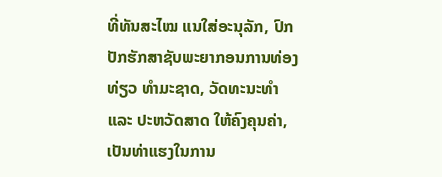ທີ່ທັນສະໄໝ ແນໃສ່ອະນຸລັກ, ປົກປັກຮັກສາຊັບພະຍາກອນການທ່ອງທ່ຽວ ທຳມະຊາດ, ວັດທະນະທຳ ແລະ ປະຫວັດສາດ ໃຫ້ຄົງຄຸນຄ່າ, ເປັນທ່າແຮງໃນການ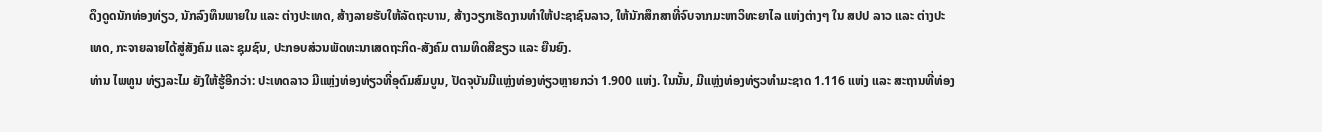ດຶງດູດນັກທ່ອງທ່ຽວ, ນັກລົງທຶນພາຍໃນ ແລະ ຕ່າງປະເທດ, ສ້າງລາຍຮັບໃຫ້ລັດຖະບານ, ສ້າງວຽກເຮັດງານທຳໃຫ້ປະຊາຊົນລາວ, ໃຫ້ນັກສຶກສາທີ່ຈົບຈາກມະຫາວິທະຍາໄລ ແຫ່ງຕ່າງໆ ໃນ ສປປ ລາວ ແລະ ຕ່າງປະເທດ, ກະຈາຍລາຍໄດ້ສູ່ສັງຄົມ ແລະ ຊຸມຊົນ, ປະກອບສ່ວນພັດທະນາເສດຖະກິດ-ສັງຄົມ ຕາມທິດສີຂຽວ ແລະ ຍືນຍົງ.
ທ່ານ ໄພທູນ ທ່ຽງລະໄມ ຍັງໃຫ້ຮູ້ອີກວ່າ: ປະເທດລາວ ມີແຫຼ່ງທ່ອງທ່ຽວທີ່ອຸດົມສົມບູນ, ປັດຈຸບັນມີແຫຼ່ງທ່ອງທ່ຽວຫຼາຍກວ່າ 1.900 ແຫ່ງ. ໃນນັ້ນ, ມີແຫຼ່ງທ່ອງທ່ຽວທຳມະຊາດ 1.116 ແຫ່ງ ແລະ ສະຖານທີ່ທ່ອງ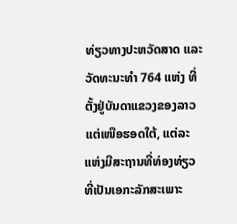ທ່ຽວທາງປະຫວັດສາດ ແລະ ວັດທະນະທໍາ 764 ແຫ່ງ ທີ່ຕັ້ງຢູ່ບັນດາແຂວງຂອງລາວ ແຕ່ເໜືອຮອດໃຕ້, ແຕ່ລະແຫ່ງມີສະຖານທີ່ທ່ອງທ່ຽວທີ່ເປັນເອກະລັກສະເພາະ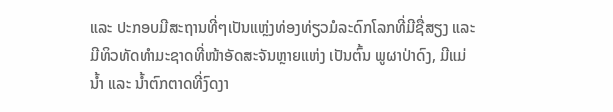ແລະ ປະກອບມີສະຖານທີ່ໆເປັນແຫຼ່ງທ່ອງທ່ຽວມໍລະດົກໂລກທີ່ມີຊື່ສຽງ ແລະ ມີທິວທັດທຳມະຊາດທີ່ໜ້າອັດສະຈັນຫຼາຍແຫ່ງ ເປັນຕົ້ນ ພູຜາປ່າດົງ, ມີແມ່ນໍ້າ ແລະ ນໍ້າຕົກຕາດທີ່ງົດງາ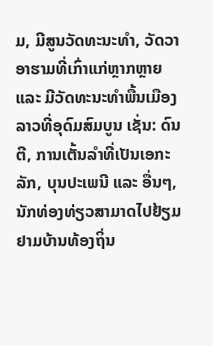ມ, ມີສູນວັດທະນະທຳ, ວັດວາອາຮາມທີ່ເກົ່າແກ່ຫຼາກຫຼາຍ ແລະ ມີວັດທະນະທຳພື້ນເມືອງລາວທີ່ອຸດົມສົມບູນ ເຊັ່ນ: ດົນຕີ, ການເຕັ້ນລຳທີ່ເປັນເອກະລັກ, ບຸນປະເພນີ ແລະ ອື່ນໆ, ນັກທ່ອງທ່ຽວສາມາດໄປຢ້ຽມຢາມບ້ານທ້ອງຖິ່ນ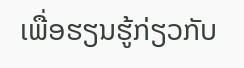ເພື່ອຮຽນຮູ້ກ່ຽວກັບ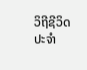ວິຖີຊີວິດປະຈຳ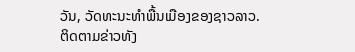ວັນ, ວັດທະນະທຳພື້ນເມືອງຂອງຊາວລາວ.
ຕິດຕາມຂ່າວທັງ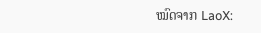ໝົດຈາກ LaoX: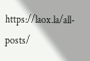https://laox.la/all-posts/